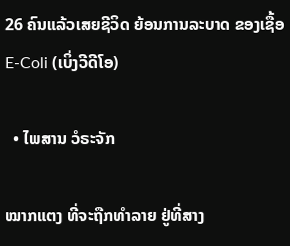26 ຄົນແລ້ວເສຍຊີວິດ ຍ້ອນການລະບາດ ຂອງເຊື້ອ E-Coli (ເບິ່ງວີດີໂອ)

  • ໄພສານ ວໍຣະຈັກ

ໝາກແຕງ ທີ່ຈະຖືກທຳລາຍ ຢູ່ທີ່ສາງ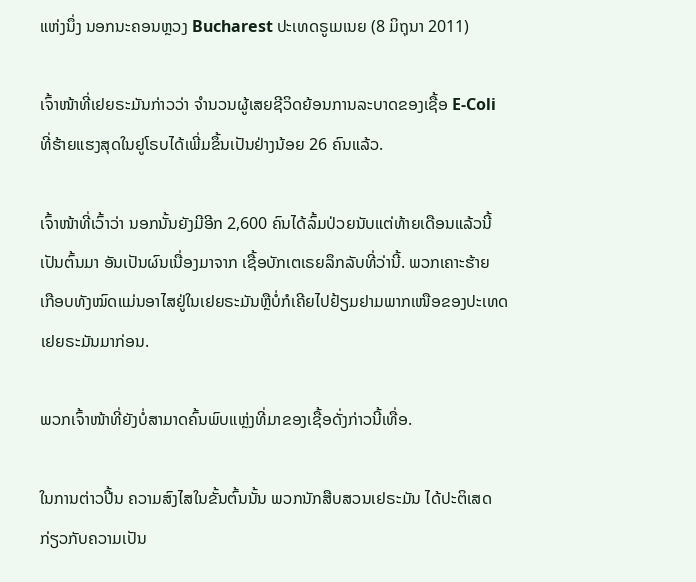ແຫ່ງນຶ່ງ ນອກນະຄອນຫຼວງ Bucharest ປະເທດຣູເມເນຍ (8 ມິຖຸນາ 2011)

ເຈົ້າໜ້າທີ່ເຢຍຣະມັນກ່າວວ່າ ຈຳນວນຜູ້ເສຍຊີວິດຍ້ອນການລະບາດຂອງເຊື້ອ E-Coli
ທີ່ຮ້າຍແຮງສຸດໃນຢູໂຣບໄດ້ເພີ່ມຂຶ້ນເປັນຢ່າງນ້ອຍ 26 ຄົນແລ້ວ.

ເຈົ້າໜ້າທີ່ເວົ້າວ່າ ນອກນັ້ນຍັງມີອີກ 2,600 ຄົນໄດ້ລົ້ມປ່ວຍນັບແຕ່ທ້າຍເດືອນແລ້ວນີ້
ເປັນຕົ້ນມາ ອັນເປັນຜົນເນື່ອງມາຈາກ ເຊື້ອບັກເຕເຣຍລຶກລັບທີ່ວ່ານີ້. ພວກເຄາະຮ້າຍ
ເກືອບທັງໝົດແມ່ນອາໄສຢູ່ໃນເຢຍຣະມັນຫຼືບໍ່ກໍເຄີຍໄປຢ້ຽມຢາມພາກເໜືອຂອງປະເທດ
ເຢຍຣະມັນມາກ່ອນ.

ພວກເຈົ້າໜ້າທີ່ຍັງບໍ່ສາມາດຄົ້ນພົບແຫຼ່ງທີ່ມາຂອງເຊື້ອດັ່ງກ່າວນີ້ເທື່ອ.

ໃນການຕ່າວປີ້ນ ຄວາມສົງໄສໃນຂັ້ນຕົ້ນນັ້ນ ພວກນັກສືບສວນເຢຣະມັນ ໄດ້ປະຕິເສດ
ກ່ຽວກັບຄວາມເປັນ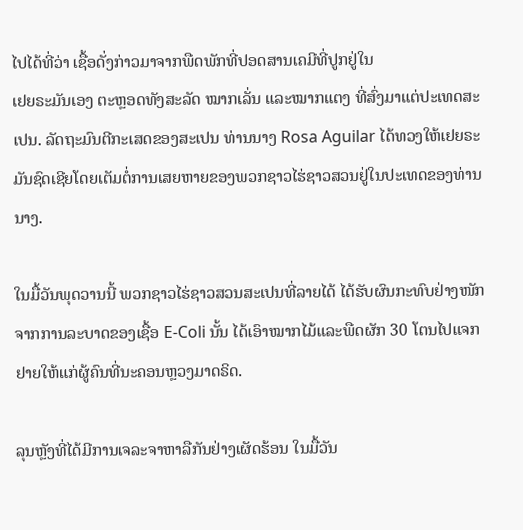ໄປໄດ້ທີ່ວ່າ ເຊື້ອດັ່ງກ່າວມາຈາກພືດພັກທີ່ປອດສານເຄມີທີ່ປູກຢູ່ໃນ
ເຢຍຣະມັນເອງ ຕະຫຼອດທັງສະລັດ ໝາກເລັ່ນ ແລະໝາກແຕງ ທີ່ສົ່ງມາແຕ່ປະເທດສະ
ເປນ. ລັດຖະມົນຕີກະເສດຂອງສະເປນ ທ່ານນາງ Rosa Aguilar ໄດ້ທວງໃຫ້ເຢຍຣະ
ມັນຊົດເຊີຍໂດຍເຕັມຕໍ່ການເສຍຫາຍຂອງພວກຊາວໄຮ່ຊາວສວນຢູ່ໃນປະເທດຂອງທ່ານ
ນາງ.

ໃນມື້ວັນພຸດວານນີ້ ພວກຊາວໄຮ່ຊາວສວນສະເປນທີ່ລາຍໄດ້ ໄດ້ຮັບຜົນກະທົບຢ່າງໜັກ
ຈາກການລະບາດຂອງເຊື້ອ E-Coli ນັ້ນ ໄດ້ເອົາໝາກໄມ້ແລະພືດຜັກ 30 ໂຕນໄປແຈກ
ຢາຍໃຫ້ແກ່ຜູ້ຄົນທີ່ນະຄອນຫຼວງມາດຣິດ.

ລຸນຫຼັງທີ່ໄດ້ມີການເຈລະຈາຫາລືກັນຢ່າງເຜັດຮ້ອນ ໃນມື້ວັນ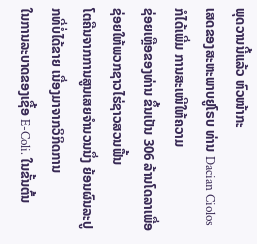ພຸດວານນີ້ແລ້ວ ຫົວໜ້າກະ
ເສດຂອງສະຫະພາບຢູໂຣບ ທ່ານ Dacian Ciolos ກໍໄດ້ເພີ່ມ ການສະເໜີໃຫ້ຄວາມ
ຊ່ອຍເຫຼືອຂອງທ່ານ ຂຶ້ນເປັນ 306 ລ້ານໂດລາເພື່ອຊ່ອຍໃຫ້ພວກຊາວໄຮ່ຊາວສວນຟື້ນ
ໂຕຄືນຈາກການສູນເສຍຈຳນວນນຶ່ງ ຍ້ອນຜົນລະປູກທີ່ບໍ່ໄດ້ຂາຍ ເນື່ອງມາຈາກວິກິດການ
ໃນການລະບາດຂອງເຊື້ອ E-Coli. ໃນຂັ້ນຕົ້ນ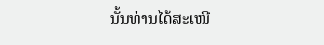ນັ້ນທ່ານໄດ້ສະເໜີ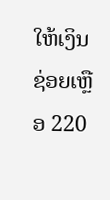ໃຫ້ເງິນຊ່ອຍເຫຼືອ 220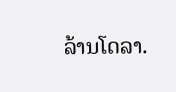ລ້ານໂດລາ.